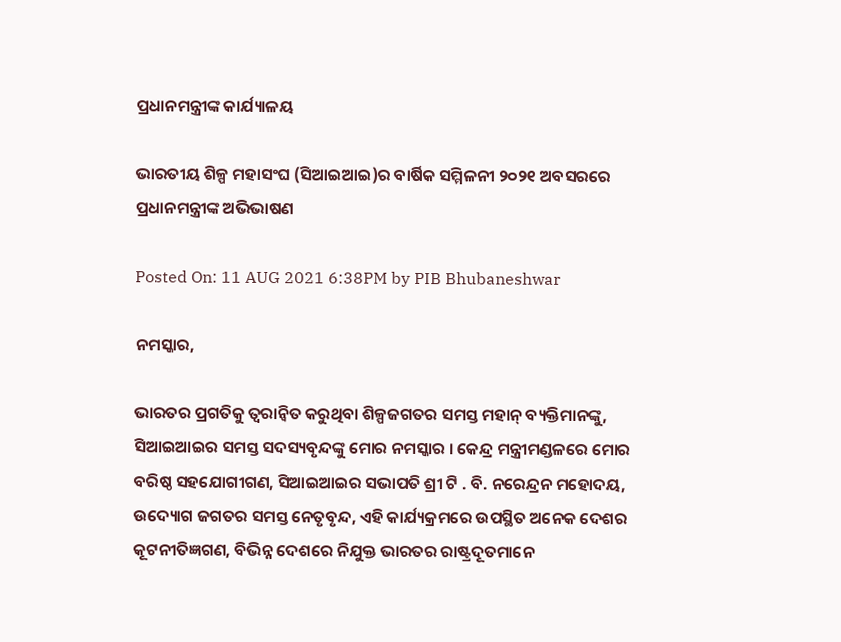ପ୍ରଧାନମନ୍ତ୍ରୀଙ୍କ କାର୍ଯ୍ୟାଳୟ

ଭାରତୀୟ ଶିଳ୍ପ ମହାସଂଘ (ସିଆଇଆଇ)ର ବାର୍ଷିକ ସମ୍ମିଳନୀ ୨୦୨୧ ଅବସରରେ ପ୍ରଧାନମନ୍ତ୍ରୀଙ୍କ ଅଭିଭାଷଣ

Posted On: 11 AUG 2021 6:38PM by PIB Bhubaneshwar

ନମସ୍କାର,

ଭାରତର ପ୍ରଗତିକୁ ତ୍ୱରାନ୍ୱିତ କରୁଥିବା ଶିଳ୍ପଜଗତର ସମସ୍ତ ମହାନ୍ ବ୍ୟକ୍ତିମାନଙ୍କୁ, ସିଆଇଆଇର ସମସ୍ତ ସଦସ୍ୟବୃନ୍ଦଙ୍କୁ ମୋର ନମସ୍କାର । କେନ୍ଦ୍ର ମନ୍ତ୍ରୀମଣ୍ଡଳରେ ମୋର ବରିଷ୍ଠ ସହଯୋଗୀଗଣ, ସିଆଇଆଇର ସଭାପତି ଶ୍ରୀ ଟି . ବି. ନରେନ୍ଦ୍ରନ ମହୋଦୟ, ଉଦ୍ୟୋଗ ଜଗତର ସମସ୍ତ ନେତୃବୃନ୍ଦ, ଏହି କାର୍ଯ୍ୟକ୍ରମରେ ଉପସ୍ଥିତ ଅନେକ ଦେଶର କୂଟନୀତିଜ୍ଞଗଣ, ବିଭିନ୍ନ ଦେଶରେ ନିଯୁକ୍ତ ଭାରତର ରାଷ୍ଟ୍ରଦୂତମାନେ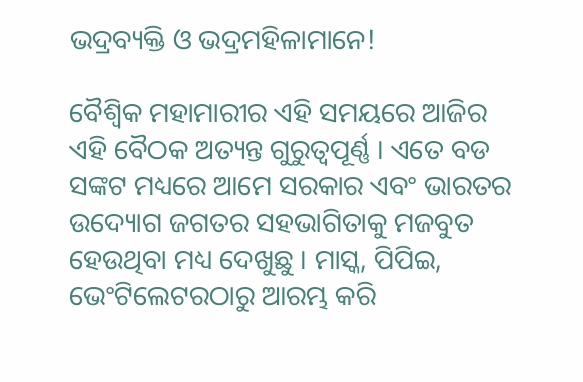ଭଦ୍ରବ୍ୟକ୍ତି ଓ ଭଦ୍ରମହିଳାମାନେ!

ବୈଶ୍ୱିକ ମହାମାରୀର ଏହି ସମୟରେ ଆଜିର ଏହି ବୈଠକ ଅତ୍ୟନ୍ତ ଗୁରୁତ୍ୱପୂର୍ଣ୍ଣ । ଏତେ ବଡ ସଙ୍କଟ ମଧ୍ୟରେ ଆମେ ସରକାର ଏବଂ ଭାରତର ଉଦ୍ୟୋଗ ଜଗତର ସହଭାଗିତାକୁ ମଜବୁତ ହେଉଥିବା ମଧ୍ୟ ଦେଖୁଛୁ । ମାସ୍କ, ପିପିଇ, ଭେଂଟିଲେଟରଠାରୁ ଆରମ୍ଭ କରି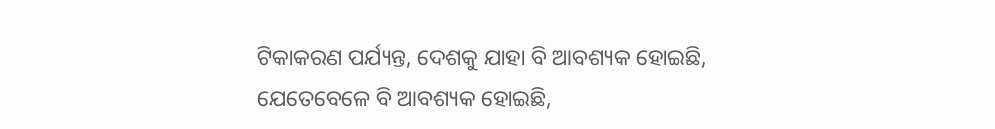ଟିକାକରଣ ପର୍ଯ୍ୟନ୍ତ, ଦେଶକୁ ଯାହା ବି ଆବଶ୍ୟକ ହୋଇଛି, ଯେତେବେଳେ ବି ଆବଶ୍ୟକ ହୋଇଛି,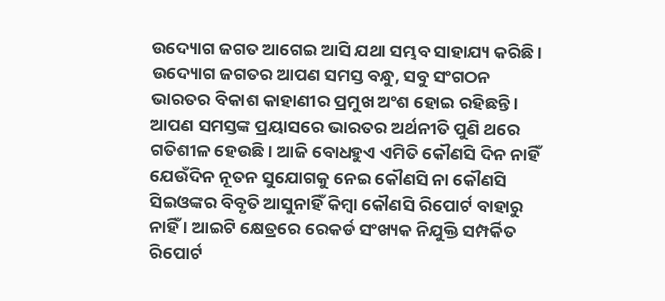ଉଦ୍ୟୋଗ ଜଗତ ଆଗେଇ ଆସି ଯଥା ସମ୍ଭବ ସାହାଯ୍ୟ କରିଛି । ଉଦ୍ୟୋଗ ଜଗତର ଆପଣ ସମସ୍ତ ବନ୍ଧୁ, ସବୁ ସଂଗଠନ ଭାରତର ବିକାଶ କାହାଣୀର ପ୍ରମୁଖ ଅଂଶ ହୋଇ ରହିଛନ୍ତି । ଆପଣ ସମସ୍ତଙ୍କ ପ୍ରୟାସରେ ଭାରତର ଅର୍ଥନୀତି ପୁଣି ଥରେ ଗତିଶୀଳ ହେଉଛି । ଆଜି ବୋଧହୁଏ ଏମିତି କୌଣସି ଦିନ ନାହିଁ ଯେଉଁଦିନ ନୂତନ ସୁଯୋଗକୁ ନେଇ କୌଣସି ନା କୌଣସି ସିଇଓଙ୍କର ବିବୃତି ଆସୁନାହିଁ କିମ୍ବା କୌଣସି ରିପୋର୍ଟ ବାହାରୁ ନାହିଁ । ଆଇଟି କ୍ଷେତ୍ରରେ ରେକର୍ଡ ସଂଖ୍ୟକ ନିଯୁକ୍ତି ସମ୍ପର୍କିତ ରିପୋର୍ଟ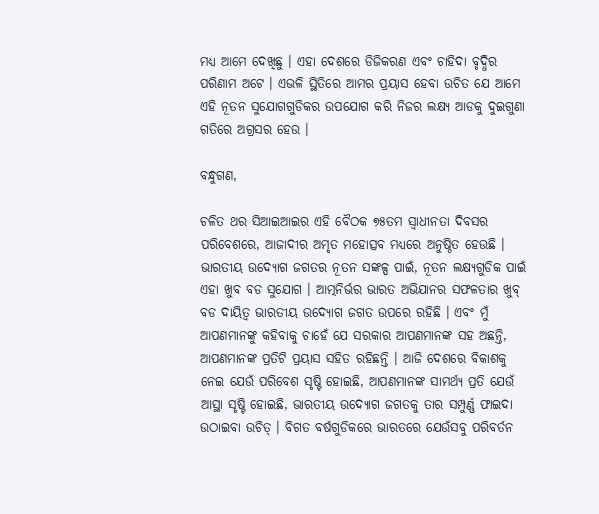ମଧ୍ୟ ଆମେ ଦେଖିଛୁ । ଏହା ଦେଶରେ ଡିଜିକରଣ ଏବଂ ଚାହିଦା ବୃଦ୍ଧିର ପରିଣାମ ଅଟେ । ଏଭଳି ସ୍ଥିତିରେ ଆମର ପ୍ରୟାସ ହେବା ଉଚିତ ଯେ ଆମେ ଏହି ନୂତନ ସୁଯୋଗଗୁଡିକର ଉପଯୋଗ କରି ନିଜର ଲକ୍ଷ୍ୟ ଆଡକୁ ଦୁଇଗୁଣା ଗତିରେ ଅଗ୍ରସର ହେଉ ।

ବନ୍ଧୁଗଣ,

ଚଳିତ ଥର ସିଆଇଆଇର ଏହି ବୈଠକ ୭୫ତମ ସ୍ୱାଧୀନତା ଦିବସର ପରିବେଶରେ, ଆଜାଦୀର ଅମୃତ ମହୋତ୍ସବ ମଧ୍ୟରେ ଅନୁଷ୍ଠିତ ହେଉଛି । ଭାରତୀୟ ଉଦ୍ୟୋଗ ଜଗତର ନୂତନ ସଙ୍କଳ୍ପ ପାଇଁ, ନୂତନ ଲକ୍ଷ୍ୟଗୁଡିକ ପାଇଁ ଏହା ଖୁବ ବଡ ସୁଯୋଗ । ଆତ୍ମନିର୍ଭର ଭାରତ ଅଭିଯାନର ସଫଳତାର ଖୁବ୍ ବଡ ଦାୟିତ୍ୱ ଭାରତୀୟ ଉଦ୍ୟୋଗ ଜଗତ ଉପରେ ରହିଛି । ଏବଂ ମୁଁ ଆପଣମାନଙ୍କୁ କହିବାକୁ ଚାହେଁ ଯେ ସରକାର ଆପଣମାନଙ୍କ ସହ ଅଛନ୍ତି, ଆପଣମାନଙ୍କ ପ୍ରତିଟି ପ୍ରୟାସ ସହିତ ରହିଛନ୍ତି । ଆଜି ଦେଶରେ ବିକାଶକୁ ନେଇ ଯେଉଁ ପରିବେଶ ସୃଷ୍ଟି ହୋଇଛି, ଆପଣମାନଙ୍କ ସାମର୍ଥ୍ୟ ପ୍ରତି ଯେଉଁ ଆସ୍ଥା ସୃଷ୍ଟି ହୋଇଛି, ଭାରତୀୟ ଉଦ୍ୟୋଗ ଜଗତକୁ ତାର ସମ୍ପୁର୍ଣ୍ଣ ଫାଇଦା ଉଠାଇବା ଉଚିତ୍ । ବିଗତ ବର୍ଷଗୁଡିକରେ ଭାରତରେ ଯେଉଁସବୁ ପରିବର୍ତନ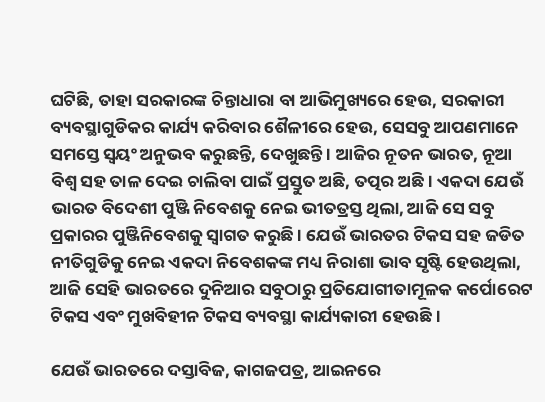ଘଟିଛି, ତାହା ସରକାରଙ୍କ ଚିନ୍ତାଧାରା ବା ଆଭିମୁଖ୍ୟରେ ହେଉ, ସରକାରୀ ବ୍ୟବସ୍ଥାଗୁଡିକର କାର୍ଯ୍ୟ କରିବାର ଶୈଳୀରେ ହେଉ, ସେସବୁ ଆପଣମାନେ ସମସ୍ତେ ସ୍ୱୟଂ ଅନୁଭବ କରୁଛନ୍ତି, ଦେଖୁଛନ୍ତି । ଆଜିର ନୂତନ ଭାରତ, ନୂଆ ବିଶ୍ୱ ସହ ତାଳ ଦେଇ ଚାଲିବା ପାଇଁ ପ୍ରସ୍ତୁତ ଅଛି, ତତ୍ପର ଅଛି । ଏକଦା ଯେଉଁ ଭାରତ ବିଦେଶୀ ପୁଞ୍ଜି ନିବେଶକୁ ନେଇ ଭୀତତ୍ରସ୍ତ ଥିଲା, ଆଜି ସେ ସବୁ ପ୍ରକାରର ପୁଞ୍ଜିନିବେଶକୁ ସ୍ୱାଗତ କରୁଛି । ଯେଉଁ ଭାରତର ଟିକସ ସହ ଜଡିତ ନୀତିଗୁଡିକୁ ନେଇ ଏକଦା ନିବେଶକଙ୍କ ମଧ୍ୟ ନିରାଶା ଭାବ ସୃଷ୍ଟି ହେଉଥିଲା, ଆଜି ସେହି ଭାରତରେ ଦୁନିଆର ସବୁଠାରୁ ପ୍ରତିଯୋଗୀତାମୂଳକ କର୍ପୋରେଟ ଟିକସ ଏବଂ ମୁଖବିହୀନ ଟିକସ ବ୍ୟବସ୍ଥା କାର୍ଯ୍ୟକାରୀ ହେଉଛି ।

ଯେଉଁ ଭାରତରେ ଦସ୍ତାବିଜ, କାଗଜପତ୍ର, ଆଇନରେ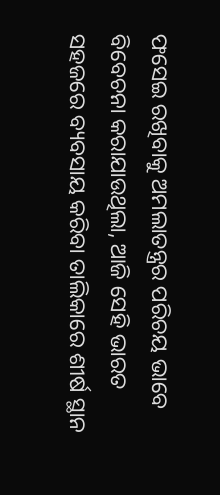ଫସେଇ ରଖିବାକୁ ଅମଲାତନ୍ତ୍ରର ପରିଚୟ ଭାବେ ବିବେଚନା କରାଯାଉଥିଲା, ଆଜି ସେହି ଭାରତ ସହଜରେ ବ୍ୟବସାୟ କରିବା ତାଲିକାରେ ଶୀର୍ଷ ସ୍ଥାନ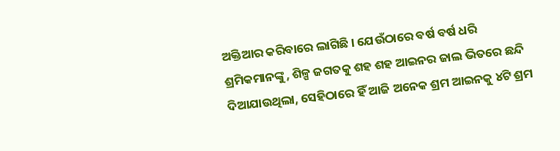ଅକ୍ତିଆର କରିବାରେ ଲାଗିଛି । ଯେଉଁଠାରେ ବର୍ଷ ବର୍ଷ ଧରି ଶ୍ରମିକମାନଙ୍କୁ, ଶିଳ୍ପ ଜଗତକୁ ଶହ ଶହ ଆଇନର ଜାଲ ଭିତରେ ଛନ୍ଦି ଦିଆଯାଉଥିଲା, ସେହିଠାରେ ହିଁ ଆଜି ଅନେକ ଶ୍ରମ ଆଇନକୁ ୪ଟି ଶ୍ରମ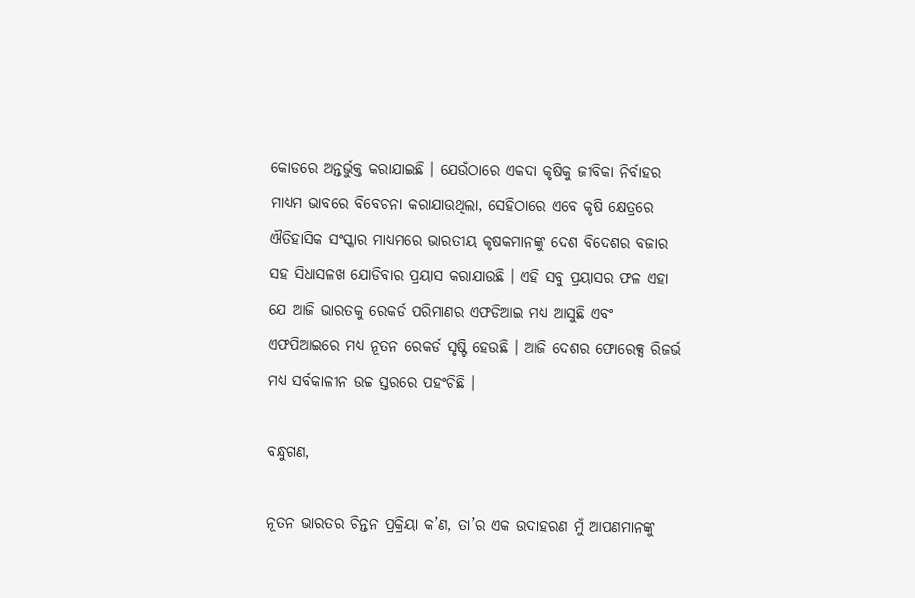କୋଡରେ ଅନ୍ତର୍ଭୁକ୍ତ କରାଯାଇଛି । ଯେଉଁଠାରେ ଏକଦା କୃଷିକୁ ଜୀବିକା ନିର୍ବାହର ମାଧ୍ୟମ ଭାବରେ ବିବେଚନା କରାଯାଉଥିଲା, ସେହିଠାରେ ଏବେ କୃଷି କ୍ଷେତ୍ରରେ ଐତିହାସିକ ସଂସ୍କାର ମାଧ୍ୟମରେ ଭାରତୀୟ କୃଷକମାନଙ୍କୁ ଦେଶ ବିଦେଶର ବଜାର ସହ ସିଧାସଳଖ ଯୋଡିବାର ପ୍ରୟାସ କରାଯାଉଛି । ଏହି ସବୁ ପ୍ରୟାସର ଫଳ ଏହା ଯେ ଆଜି ଭାରତକୁ ରେକର୍ଡ ପରିମାଣର ଏଫଡିଆଇ ମଧ୍ୟ ଆସୁଛି ଏବଂ ଏଫପିଆଇରେ ମଧ୍ୟ ନୂତନ ରେକର୍ଡ ସୃଷ୍ଟି ହେଉଛି । ଆଜି ଦେଶର ଫୋରେକ୍ସ ରିଜର୍ଭ ମଧ୍ୟ ସର୍ବକାଳୀନ ଉଚ୍ଚ ସ୍ତରରେ ପହଂଚିଛି ।

ବନ୍ଧୁଗଣ,

ନୂତନ ଭାରତର ଚିନ୍ତନ ପ୍ରକ୍ରିୟା କ’ଣ, ତା’ର ଏକ ଉଦାହରଣ ମୁଁ ଆପଣମାନଙ୍କୁ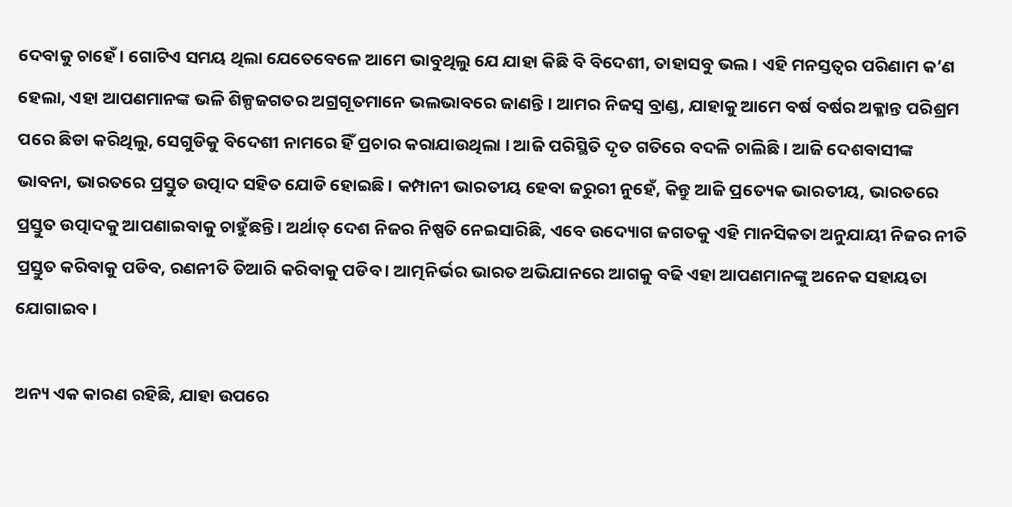ଦେବାକୁ ଚାହେଁ । ଗୋଟିଏ ସମୟ ଥିଲା ଯେତେବେଳେ ଆମେ ଭାବୁଥିଲୁ ଯେ ଯାହା କିଛି ବି ବିଦେଶୀ, ତାହାସବୁ ଭଲ । ଏହି ମନସ୍ତତ୍ୱର ପରିଣାମ କ’ଣ ହେଲା, ଏହା ଆପଣମାନଙ୍କ ଭଳି ଶିଳ୍ପଜଗତର ଅଗ୍ରଗୂତମାନେ ଭଲଭାବରେ ଜାଣନ୍ତି । ଆମର ନିଜସ୍ୱ ବ୍ରାଣ୍ଡ, ଯାହାକୁ ଆମେ ବର୍ଷ ବର୍ଷର ଅକ୍ଳାନ୍ତ ପରିଶ୍ରମ ପରେ ଛିଡା କରିଥିଲୁ, ସେଗୁଡିକୁ ବିଦେଶୀ ନାମରେ ହିଁ ପ୍ରଚାର କରାଯାଉଥିଲା । ଆଜି ପରିସ୍ଥିତି ଦୃତ ଗତିରେ ବଦଳି ଚାଲିଛି । ଆଜି ଦେଶବାସୀଙ୍କ ଭାବନା, ଭାରତରେ ପ୍ରସ୍ତୁତ ଉତ୍ପାଦ ସହିତ ଯୋଡି ହୋଇଛି । କମ୍ପାନୀ ଭାରତୀୟ ହେବା ଜରୁରୀ ନୁହେଁ, କିନ୍ତୁ ଆଜି ପ୍ରତ୍ୟେକ ଭାରତୀୟ, ଭାରତରେ ପ୍ରସ୍ତୁତ ଉତ୍ପାଦକୁ ଆପଣାଇବାକୁ ଚାହୁଁଛନ୍ତି । ଅର୍ଥାତ୍ ଦେଶ ନିଜର ନିଷ୍ପତି ନେଇସାରିଛି, ଏବେ ଉଦ୍ୟୋଗ ଜଗତକୁ ଏହି ମାନସିକତା ଅନୁଯାୟୀ ନିଜର ନୀତି ପ୍ରସ୍ତୁତ କରିବାକୁ ପଡିବ, ରଣନୀତି ତିଆରି କରିବାକୁ ପଡିବ । ଆତ୍ମନିର୍ଭର ଭାରତ ଅଭିଯାନରେ ଆଗକୁ ବଢି ଏହା ଆପଣମାନଙ୍କୁ ଅନେକ ସହାୟତା ଯୋଗାଇବ ।

ଅନ୍ୟ ଏକ କାରଣ ରହିଛି, ଯାହା ଉପରେ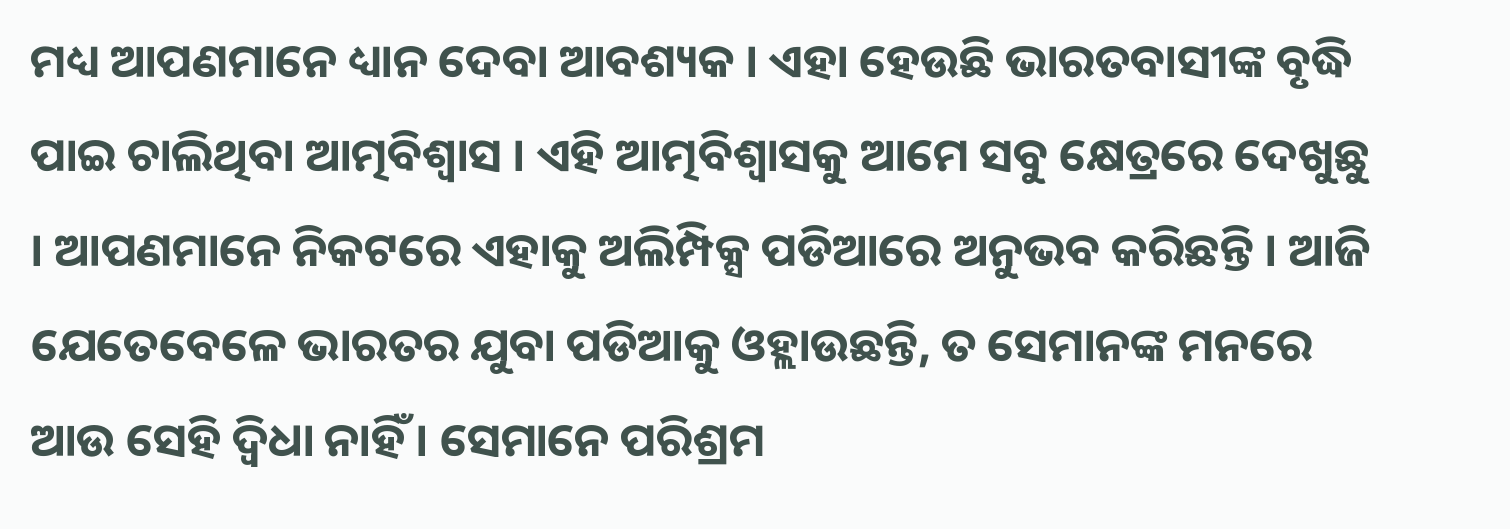ମଧ୍ୟ ଆପଣମାନେ ଧ୍ୟାନ ଦେବା ଆବଶ୍ୟକ । ଏହା ହେଉଛି ଭାରତବାସୀଙ୍କ ବୃଦ୍ଧି ପାଇ ଚାଲିଥିବା ଆତ୍ମବିଶ୍ୱାସ । ଏହି ଆତ୍ମବିଶ୍ୱାସକୁ ଆମେ ସବୁ କ୍ଷେତ୍ରରେ ଦେଖୁଛୁ । ଆପଣମାନେ ନିକଟରେ ଏହାକୁ ଅଲିମ୍ପିକ୍ସ ପଡିଆରେ ଅନୁଭବ କରିଛନ୍ତି । ଆଜି ଯେତେବେଳେ ଭାରତର ଯୁବା ପଡିଆକୁ ଓହ୍ଲାଉଛନ୍ତି, ତ ସେମାନଙ୍କ ମନରେ ଆଉ ସେହି ଦ୍ୱିଧା ନାହିଁ । ସେମାନେ ପରିଶ୍ରମ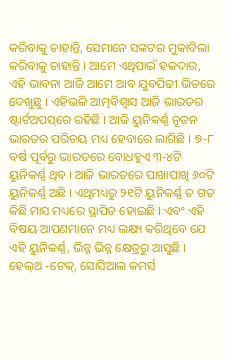କରିବାକୁ ଚାହାନ୍ତି, ସେମାନେ ସଙ୍କଟର ମୁକାବିଲା କରିବାକୁ ଚାହାନ୍ତି । ଆମେ ଏଥିପାଇଁ ହକଦାର, ଏହି ଭାବନା ଆଜି ଆମେ ଆବ ଯୁବପିଢୀ ଭିତରେ ଦେଖୁଛୁ । ଏହିଭଳି ଆତ୍ମବିଶ୍ୱାସ ଆଜି ଭାରତର ଷ୍ଟାର୍ଟଅପସ୍‌ରେ ରହିଛି । ଆଜି ୟୁନିକର୍ଣ୍ଣ ନୂତନ ଭାରତର ପରିଚୟ ମଧ୍ୟ ହେବାରେ ଲାଗିଛି । ୭-୮ ବର୍ଷ ପୂର୍ବରୁ ଭାରତରେ ବୋଧହୁଏ ୩-୪ଟି ୟୁନିକର୍ଣ୍ଣ ଥିବ । ଆଜି ଭାରତରେ ପାଖାପାଖି ୬୦ଟି ୟୁନିକର୍ଣ୍ଣ ଅଛି । ଏଥିମଧ୍ୟରୁ ୨୧ଟି ୟୁନିକର୍ଣ୍ଣ ତ ଗତ କିଛି ମାସ ମଧ୍ୟରେ ସ୍ଥାପିତ ହୋଇଛି । ଏବଂ ଏହି ବିଷୟ ଆପଣମାନେ ମଧ୍ୟ ଲକ୍ଷ୍ୟ କରିଥିବେ ଯେ ଏହି ୟୁନିକର୍ଣ୍ଣ, ଭିନ୍ନ ଭିନ୍ନ କ୍ଷେତ୍ରରୁ ଆସୁଛି । ହେଲ୍‌ଥ -ଟେକ୍‌, ସୋସିଆଲ କମର୍ସ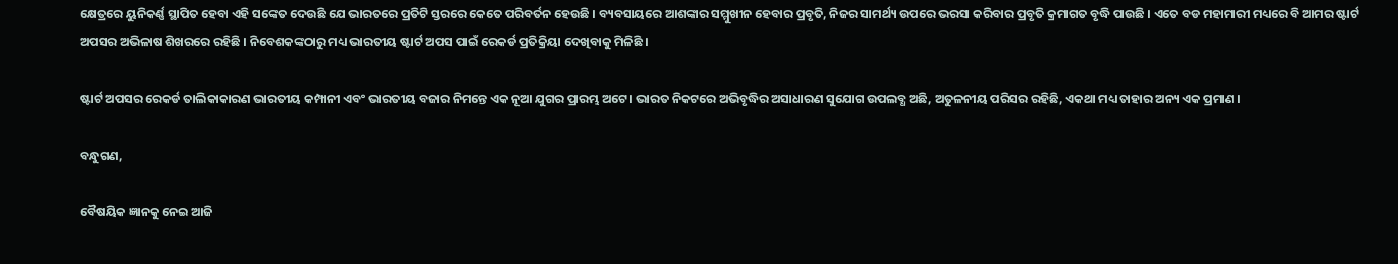କ୍ଷେତ୍ରରେ ୟୁନିକର୍ଣ୍ଣ ସ୍ଥାପିତ ହେବା ଏହି ସଙ୍କେତ ଦେଉଛି ଯେ ଭାରତରେ ପ୍ରତିଟି ସ୍ତରରେ କେତେ ପରିବର୍ତନ ହେଉଛି । ବ୍ୟବସାୟରେ ଆଶଙ୍କାର ସମ୍ମୁଖୀନ ହେବାର ପ୍ରବୃତି, ନିଜର ସାମର୍ଥ୍ୟ ଉପରେ ଭରସା କରିବାର ପ୍ରବୃତି କ୍ରମାଗତ ବୃଦ୍ଧି ପାଉଛି । ଏତେ ବଡ ମହାମାରୀ ମଧ୍ୟରେ ବି ଆମର ଷ୍ଟାର୍ଟ ଅପସର ଅଭିଳାଷ ଶିଖରରେ ରହିଛି । ନିବେଶକଙ୍କଠାରୁ ମଧ୍ୟ ଭାରତୀୟ ଷ୍ଟାର୍ଟ ଅପସ ପାଇଁ ରେକର୍ଡ ପ୍ରତିକ୍ରିୟା ଦେଖିବାକୁ ମିଳିଛି ।

ଷ୍ଟାର୍ଟ ଅପସର ରେକର୍ଡ ତାଲିକାକାରଣ ଭାରତୀୟ କମ୍ପାନୀ ଏବଂ ଭାରତୀୟ ବଜାର ନିମନ୍ତେ ଏକ ନୂଆ ଯୁଗର ପ୍ରାରମ୍ଭ ଅଟେ । ଭାରତ ନିକଟରେ ଅଭିବୃଦ୍ଧିର ଅସାଧାରଣ ସୁଯୋଗ ଉପଲବ୍ଧ ଅଛି, ଅତୁଳନୀୟ ପରିସର ରହିଛି, ଏକଥା ମଧ୍ୟ ତାହାର ଅନ୍ୟ ଏକ ପ୍ରମାଣ ।

ବନ୍ଧୁଗଣ,

ବୈଷୟିକ ଜ୍ଞାନକୁ ନେଇ ଆଜି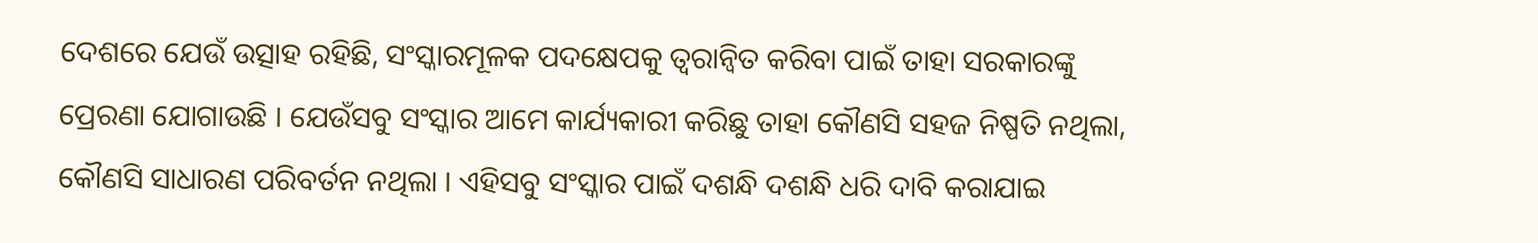ଦେଶରେ ଯେଉଁ ଉତ୍ସାହ ରହିଛି, ସଂସ୍କାରମୂଳକ ପଦକ୍ଷେପକୁ ତ୍ୱରାନ୍ୱିତ କରିବା ପାଇଁ ତାହା ସରକାରଙ୍କୁ ପ୍ରେରଣା ଯୋଗାଉଛି । ଯେଉଁସବୁ ସଂସ୍କାର ଆମେ କାର୍ଯ୍ୟକାରୀ କରିଛୁ ତାହା କୌଣସି ସହଜ ନିଷ୍ପତି ନଥିଲା, କୌଣସି ସାଧାରଣ ପରିବର୍ତନ ନଥିଲା । ଏହିସବୁ ସଂସ୍କାର ପାଇଁ ଦଶନ୍ଧି ଦଶନ୍ଧି ଧରି ଦାବି କରାଯାଇ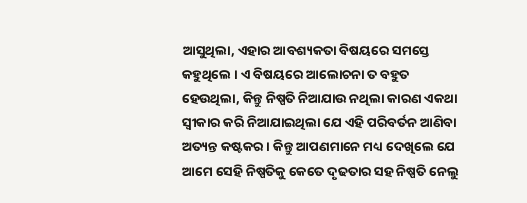ଆସୁଥିଲା, ଏହାର ଆବଶ୍ୟକତା ବିଷୟରେ ସମସ୍ତେ କହୁଥିଲେ । ଏ ବିଷୟରେ ଆଲୋଚନା ତ ବହୁତ ହେଉଥିଲା, କିନ୍ତୁ ନିଷ୍ପତି ନିଆଯାଉ ନଥିଲା କାରଣ ଏକଥା ସ୍ୱୀକାର କରି ନିଆଯାଇଥିଲା ଯେ ଏହି ପରିବର୍ତନ ଆଣିବା ଅତ୍ୟନ୍ତ କଷ୍ଟକର । କିନ୍ତୁ ଆପଣମାନେ ମଧ୍ୟ ଦେଖିଲେ ଯେ ଆମେ ସେହି ନିଷ୍ପତିକୁ କେତେ ଦୃଢତାର ସହ ନିଷ୍ପତି ନେଲୁ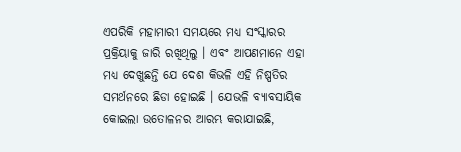ଏପରିକି ମହାମାରୀ ସମୟରେ ମଧ୍ୟ ସଂସ୍କାରର ପ୍ରକ୍ରିୟାକୁ ଜାରି ରଖିଥିଲୁ । ଏବଂ ଆପଣମାନେ ଏହା ମଧ୍ୟ ଦେଖୁଛନ୍ତି ଯେ ଦେଶ କିଭଳି ଏହି ନିଷ୍ପତିର ସମର୍ଥନରେ ଛିଡା ହୋଇଛି । ଯେଭଳି ବ୍ୟାବସାୟିକ କୋଇଲା ଉତୋଳନର ଆରମ୍ଭ କରାଯାଇଛି,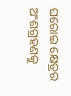ଘରୋଇ କ୍ଷେତ୍ରର ଅଂଶଗ୍ରହଣକୁ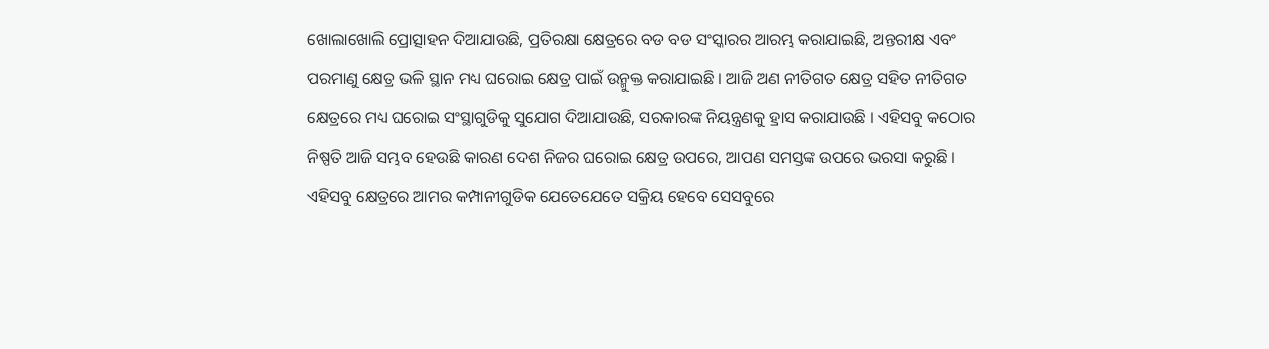ଖୋଲାଖୋଲି ପ୍ରୋତ୍ସାହନ ଦିଆଯାଉଛି, ପ୍ରତିରକ୍ଷା କ୍ଷେତ୍ରରେ ବଡ ବଡ ସଂସ୍କାରର ଆରମ୍ଭ କରାଯାଇଛି, ଅନ୍ତରୀକ୍ଷ ଏବଂ ପରମାଣୁ କ୍ଷେତ୍ର ଭଳି ସ୍ଥାନ ମଧ୍ୟ ଘରୋଇ କ୍ଷେତ୍ର ପାଇଁ ଉନ୍ମୁକ୍ତ କରାଯାଇଛି । ଆଜି ଅଣ ନୀତିଗତ କ୍ଷେତ୍ର ସହିତ ନୀତିଗତ କ୍ଷେତ୍ରରେ ମଧ୍ୟ ଘରୋଇ ସଂସ୍ଥାଗୁଡିକୁ ସୁଯୋଗ ଦିଆଯାଉଛି, ସରକାରଙ୍କ ନିୟନ୍ତ୍ରଣକୁ ହ୍ରାସ କରାଯାଉଛି । ଏହିସବୁ କଠୋର ନିଷ୍ପତି ଆଜି ସମ୍ଭବ ହେଉଛି କାରଣ ଦେଶ ନିଜର ଘରୋଇ କ୍ଷେତ୍ର ଉପରେ, ଆପଣ ସମସ୍ତଙ୍କ ଉପରେ ଭରସା କରୁଛି । ଏହିସବୁ କ୍ଷେତ୍ରରେ ଆମର କମ୍ପାନୀଗୁଡିକ ଯେତେଯେତେ ସକ୍ରିୟ ହେବେ ସେସବୁରେ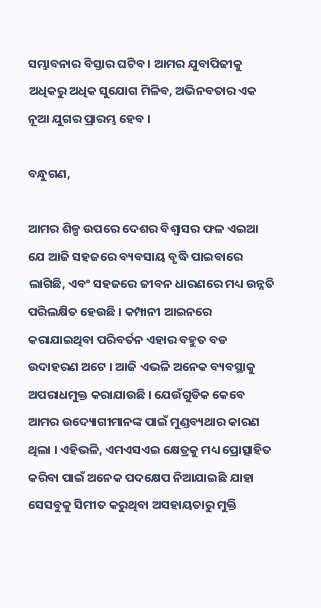ସମ୍ଭାବନାର ବିସ୍ତାର ଘଟିବ । ଆମର ଯୁବାପିଢୀକୁ ଅଧିକରୁ ଅଧିକ ସୁଯୋଗ ମିଳିବ, ଅଭିନବତାର ଏକ ନୂଆ ଯୁଗର ପ୍ରାରମ୍ଭ ହେବ ।

ବନ୍ଧୁଗଣ,

ଆମର ଶିଳ୍ପ ଉପରେ ଦେଶର ବିଶ୍ୱାସର ଫଳ ଏଇଆ ଯେ ଆଜି ସହଜରେ ବ୍ୟବସାୟ ବୃଦ୍ଧି ପାଇବାରେ ଲାଗିଛି, ଏବଂ ସହଜରେ ଜୀବନ ଧାରଣରେ ମଧ୍ୟ ଉନ୍ନତି ପରିଲକ୍ଷିତ ହେଉଛି । କମ୍ପାନୀ ଆଇନରେ କରାଯାଇଥିବା ପରିବର୍ତନ ଏହାର ବହୁତ ବଡ ଉଦାହରଣ ଅଟେ । ଆଜି ଏଭଳି ଅନେକ ବ୍ୟବସ୍ଥାକୁ ଅପରାଧମୁକ୍ତ କରାଯାଉଛି । ଯେଉଁଗୁଡିକ କେବେ ଆମର ଉଦ୍ୟୋଗୀମାନଙ୍କ ପାଇଁ ମୁଣ୍ଡବ୍ୟଥାର କାରଣ ଥିଲା । ଏହିଭଳି, ଏମଏସଏଇ କ୍ଷେତ୍ରକୁ ମଧ୍ୟ ପ୍ରୋତ୍ସାହିତ କରିବା ପାଇଁ ଅନେକ ପଦକ୍ଷେପ ନିଆଯାଇଛି ଯାହା ସେସବୁକୁ ସିମୀତ କରୁଥିବା ଅସହାୟତାରୁ ମୁକ୍ତି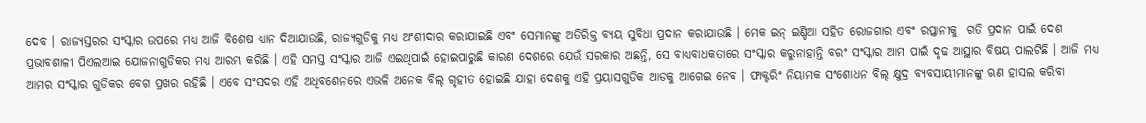ଦେବ । ରାଜ୍ୟସ୍ତରର ସଂସ୍କାର ଉପରେ ମଧ୍ୟ ଆଜି ବିଶେଷ ଧ୍ୟାନ ଦିଆଯାଉଛି, ରାଜ୍ୟଗୁଡିକୁ ମଧ୍ୟ ଅଂଶୀଦାର କରାଯାଇଛି ଏବଂ ସେମାନଙ୍କୁ ଅତିରିକ୍ତ ବ୍ୟୟ ସୁବିଧା ପ୍ରଦାନ କରାଯାଉଛି । ମେକ ଇନ୍ ଇଣ୍ଡିଆ ସହିତ ରୋଜଗାର ଏବଂ ରପ୍ତାନୀକୁ  ଗତି ପ୍ରଦାନ ପାଇଁ ଦେଶ ପ୍ରଭାବଶାଳୀ ପିଏଲଆଇ ଯୋଜନାଗୁଡିକର ମଧ୍ୟ ଆରମ୍ଭ କରିଛି । ଏହି ସମସ୍ତ ସଂସ୍କାର ଆଜି ଏଇଥିପାଇଁ ହୋଇପାରୁଛି କାରଣ ଦେଶରେ ଯେଉଁ ସରକାର ଅଛନ୍ତି, ସେ ବାଧ୍ୟବାଧକତାରେ ସଂସ୍କାର କରୁନାହାନ୍ତି ବରଂ ସଂସ୍କାର ଆମ ପାଇଁ ଦୃଢ ଆସ୍ଥାର ବିଷୟ ପାଲଟିଛି । ଆଜି ମଧ୍ୟ ଆମର ସଂସ୍କାର ଗୁଡିକର ବେଗ ପ୍ରଖର ରହିଛି । ଏବେ ସଂସଦର ଏହି ଅଧିବଶେନରେ ଏଭଳି ଅନେକ ବିଲ୍ ଗୃହୀତ ହୋଇଛି ଯାହା ଦେଶକୁ ଏହି ପ୍ରୟାସଗୁଡିକ ଆଡକୁ ଆଗେଇ ନେବ । ଫାକ୍ଟରିଂ ନିୟାମକ ସଂଶୋଧନ ବିଲ୍ କ୍ଷୁଦ୍ର ବ୍ୟବସାୟୀମାନଙ୍କୁ ଋଣ ହାସଲ କରିବା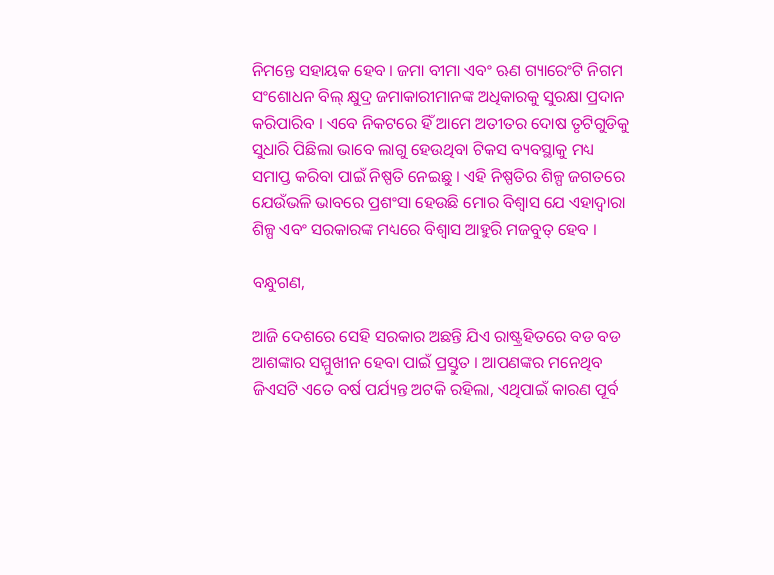ନିମନ୍ତେ ସହାୟକ ହେବ । ଜମା ବୀମା ଏବଂ ଋଣ ଗ୍ୟାରେଂଟି ନିଗମ ସଂଶୋଧନ ବିଲ୍ କ୍ଷୁଦ୍ର ଜମାକାରୀମାନଙ୍କ ଅଧିକାରକୁ ସୁରକ୍ଷା ପ୍ରଦାନ କରିପାରିବ । ଏବେ ନିକଟରେ ହିଁ ଆମେ ଅତୀତର ଦୋଷ ତୃଟିଗୁଡିକୁ ସୁଧାରି ପିଛିଲା ଭାବେ ଲାଗୁ ହେଉଥିବା ଟିକସ ବ୍ୟବସ୍ଥାକୁ ମଧ୍ୟ ସମାପ୍ତ କରିବା ପାଇଁ ନିଷ୍ପତି ନେଇଛୁ । ଏହି ନିଷ୍ପତିର ଶିଳ୍ପ ଜଗତରେ ଯେଉଁଭଳି ଭାବରେ ପ୍ରଶଂସା ହେଉଛି ମୋର ବିଶ୍ୱାସ ଯେ ଏହାଦ୍ୱାରା ଶିଳ୍ପ ଏବଂ ସରକାରଙ୍କ ମଧ୍ୟରେ ବିଶ୍ୱାସ ଆହୁରି ମଜବୁତ୍ ହେବ ।

ବନ୍ଧୁଗଣ,

ଆଜି ଦେଶରେ ସେହି ସରକାର ଅଛନ୍ତି ଯିଏ ରାଷ୍ଟ୍ରହିତରେ ବଡ ବଡ ଆଶଙ୍କାର ସମ୍ମୁଖୀନ ହେବା ପାଇଁ ପ୍ରସ୍ତୁତ । ଆପଣଙ୍କର ମନେଥିବ ଜିଏସଟି ଏତେ ବର୍ଷ ପର୍ଯ୍ୟନ୍ତ ଅଟକି ରହିଲା, ଏଥିପାଇଁ କାରଣ ପୂର୍ବ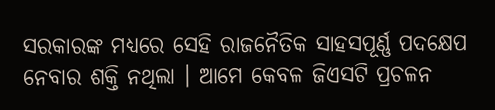ସରକାରଙ୍କ ମଧ୍ୟରେ ସେହି ରାଜନୈତିକ ସାହସପୂର୍ଣ୍ଣ ପଦକ୍ଷେପ ନେବାର ଶକ୍ତି ନଥିଲା । ଆମେ କେବଳ ଜିଏସଟି ପ୍ରଚଳନ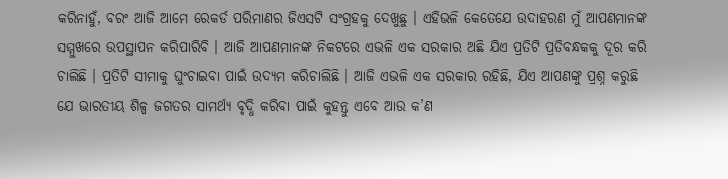କରିନାହୁଁ, ବରଂ ଆଜି ଆମେ ରେକର୍ଡ ପରିମାଣର ଜିଏସଟି ସଂଗ୍ରହକୁ ଦେଖୁଛୁ । ଏହିଭଳି କେତେଯେ ଉଦାହରଣ ମୁଁ ଆପଣମାନଙ୍କ ସମ୍ମୁଖରେ ଉପସ୍ଥାପନ କରିପାରିବି । ଆଜି ଆପଣମାନଙ୍କ ନିକଟରେ ଏଭଳି ଏକ ସରକାର ଅଛି ଯିଏ ପ୍ରତିଟି ପ୍ରତିବନ୍ଧକକୁ ଦୂର କରି ଚାଲିଛି । ପ୍ରତିଟି ସୀମାକୁ ଘୁଂଚାଇବା ପାଇଁ ଉଦ୍ୟମ କରିଚାଲିଛି । ଆଜି ଏଭଳି ଏକ ସରକାର ରହିଛି, ଯିଏ ଆପଣଙ୍କୁ ପ୍ରଶ୍ନ କରୁଛି ଯେ ଭାରତୀୟ ଶିଳ୍ପ ଜଗତର ସାମର୍ଥ୍ୟ ବୃଦ୍ଧି କରିବା ପାଇଁ କୁହନ୍ତୁ ଏବେ ଆଉ କ’ଣ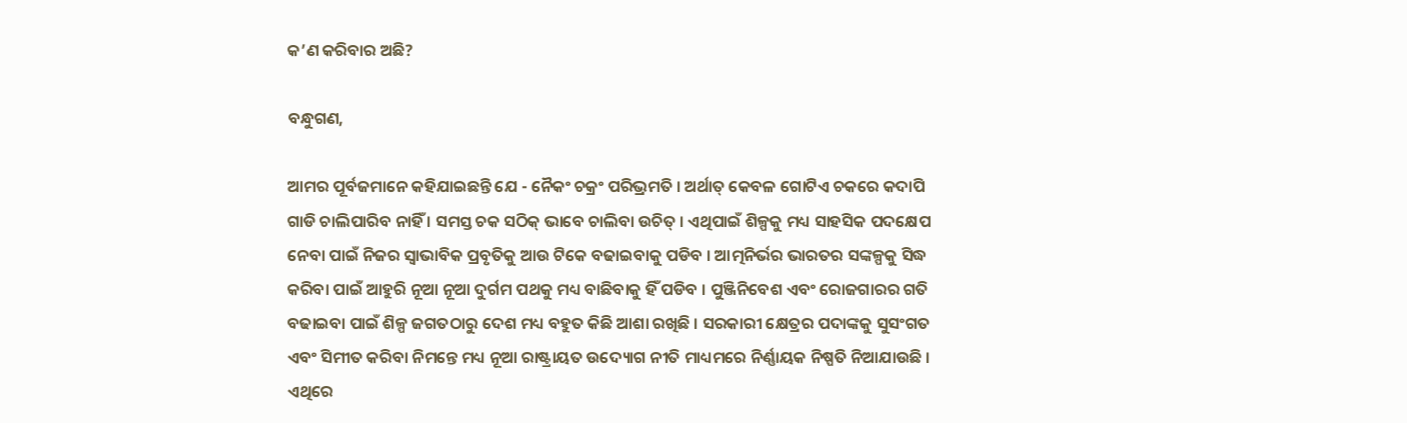କ’ଣ କରିବାର ଅଛି?

ବନ୍ଧୁଗଣ,

ଆମର ପୂର୍ବଜମାନେ କହିଯାଇଛନ୍ତି ଯେ - ନୈକଂ ଚକ୍ରଂ ପରିଭ୍ରମତି । ଅର୍ଥାତ୍ କେବଳ ଗୋଟିଏ ଚକରେ କଦାପି ଗାଡି ଚାଲିପାରିବ ନାହିଁ । ସମସ୍ତ ଚକ ସଠିକ୍ ଭାବେ ଚାଲିବା ଉଚିତ୍ । ଏଥିପାଇଁ ଶିଳ୍ପକୁ ମଧ୍ୟ ସାହସିକ ପଦକ୍ଷେପ ନେବା ପାଇଁ ନିଜର ସ୍ୱାଭାବିକ ପ୍ରବୃତିକୁ ଆଉ ଟିକେ ବଢାଇବାକୁ ପଡିବ । ଆତ୍ମନିର୍ଭର ଭାରତର ସଙ୍କଳ୍ପକୁ ସିଦ୍ଧ କରିବା ପାଇଁ ଆହୁରି ନୂଆ ନୂଆ ଦୁର୍ଗମ ପଥକୁ ମଧ୍ୟ ବାଛିବାକୁ ହିଁ ପଡିବ । ପୁଞ୍ଜିନିବେଶ ଏବଂ ରୋଜଗାରର ଗତି ବଢାଇବା ପାଇଁ ଶିଳ୍ପ ଜଗତଠାରୁ ଦେଶ ମଧ୍ୟ ବହୁତ କିଛି ଆଶା ରଖିଛି । ସରକାରୀ କ୍ଷେତ୍ରର ପଦାଙ୍କକୁ ସୁସଂଗତ ଏବଂ ସିମୀତ କରିବା ନିମନ୍ତେ ମଧ୍ୟ ନୂଆ ରାଷ୍ଟ୍ରାୟତ ଉଦ୍ୟୋଗ ନୀତି ମାଧ୍ୟମରେ ନିର୍ଣ୍ଣାୟକ ନିଷ୍ପତି ନିଆଯାଉଛି । ଏଥିରେ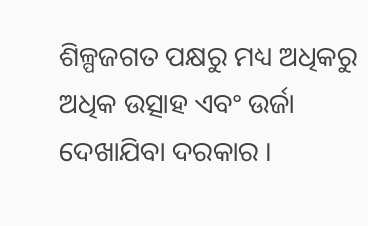ଶିଳ୍ପଜଗତ ପକ୍ଷରୁ ମଧ୍ୟ ଅଧିକରୁ ଅଧିକ ଉତ୍ସାହ ଏବଂ ଉର୍ଜା ଦେଖାଯିବା ଦରକାର ।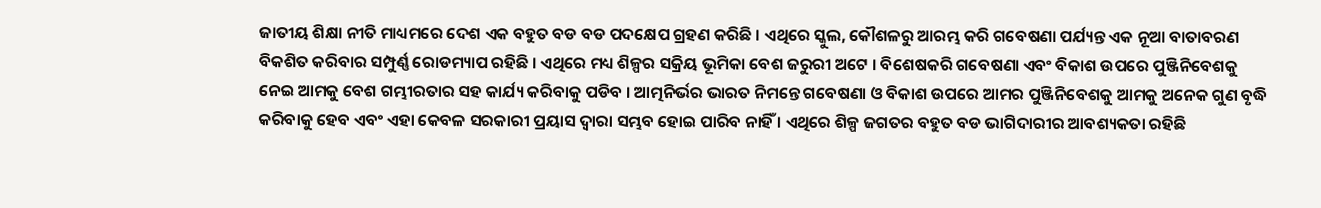ଜାତୀୟ ଶିକ୍ଷା ନୀତି ମାଧ୍ୟମରେ ଦେଶ ଏକ ବହୁତ ବଡ ବଡ ପଦକ୍ଷେପ ଗ୍ରହଣ କରିଛି । ଏଥିରେ ସ୍କୁଲ, କୌଶଳରୁ ଆରମ୍ଭ କରି ଗବେଷଣା ପର୍ଯ୍ୟନ୍ତ ଏକ ନୂଆ ବାତାବରଣ ବିକଶିତ କରିବାର ସମ୍ପୁର୍ଣ୍ଣ ରୋଡମ୍ୟାପ ରହିଛି । ଏଥିରେ ମଧ୍ୟ ଶିଳ୍ପର ସକ୍ରିୟ ଭୂମିକା ବେଶ ଜରୁରୀ ଅଟେ । ବିଶେଷକରି ଗବେଷଣା ଏବଂ ବିକାଶ ଉପରେ ପୁଞ୍ଜିନିବେଶକୁ ନେଇ ଆମକୁ ବେଶ ଗମ୍ଭୀରତାର ସହ କାର୍ଯ୍ୟ କରିବାକୁ ପଡିବ । ଆତ୍ମନିର୍ଭର ଭାରତ ନିମନ୍ତେ ଗବେଷଣା ଓ ବିକାଶ ଉପରେ ଆମର ପୁଞ୍ଜିନିବେଶକୁ ଆମକୁ ଅନେକ ଗୁଣ ବୃଦ୍ଧି କରିବାକୁ ହେବ ଏବଂ ଏହା କେବଳ ସରକାରୀ ପ୍ରୟାସ ଦ୍ୱାରା ସମ୍ଭବ ହୋଇ ପାରିବ ନାହିଁ । ଏଥିରେ ଶିଳ୍ପ ଜଗତର ବହୁତ ବଡ ଭାଗିଦାରୀର ଆବଶ୍ୟକତା ରହିଛି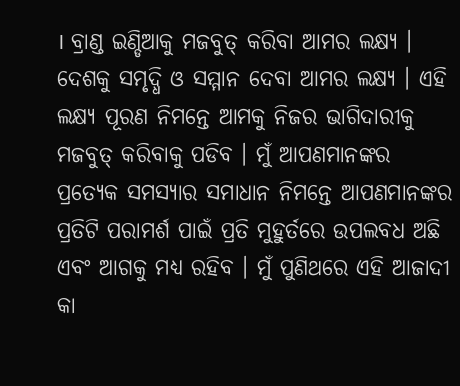। ବ୍ରାଣ୍ଡ ଇଣ୍ଡିଆକୁ ମଜବୁତ୍ କରିବା ଆମର ଲକ୍ଷ୍ୟ । ଦେଶକୁ ସମୃଦ୍ଧି ଓ ସମ୍ମାନ ଦେବା ଆମର ଲକ୍ଷ୍ୟ । ଏହି ଲକ୍ଷ୍ୟ ପୂରଣ ନିମନ୍ତେ ଆମକୁ ନିଜର ଭାଗିଦାରୀକୁ ମଜବୁତ୍ କରିବାକୁ ପଡିବ । ମୁଁ ଆପଣମାନଙ୍କର ପ୍ରତ୍ୟେକ ସମସ୍ୟାର ସମାଧାନ ନିମନ୍ତେ ଆପଣମାନଙ୍କର ପ୍ରତିଟି ପରାମର୍ଶ ପାଇଁ ପ୍ରତି ମୁହୁର୍ତରେ ଉପଲବଧ ଅଛି ଏବଂ ଆଗକୁ ମଧ୍ୟ ରହିବ । ମୁଁ ପୁଣିଥରେ ଏହି ଆଜାଦୀ କା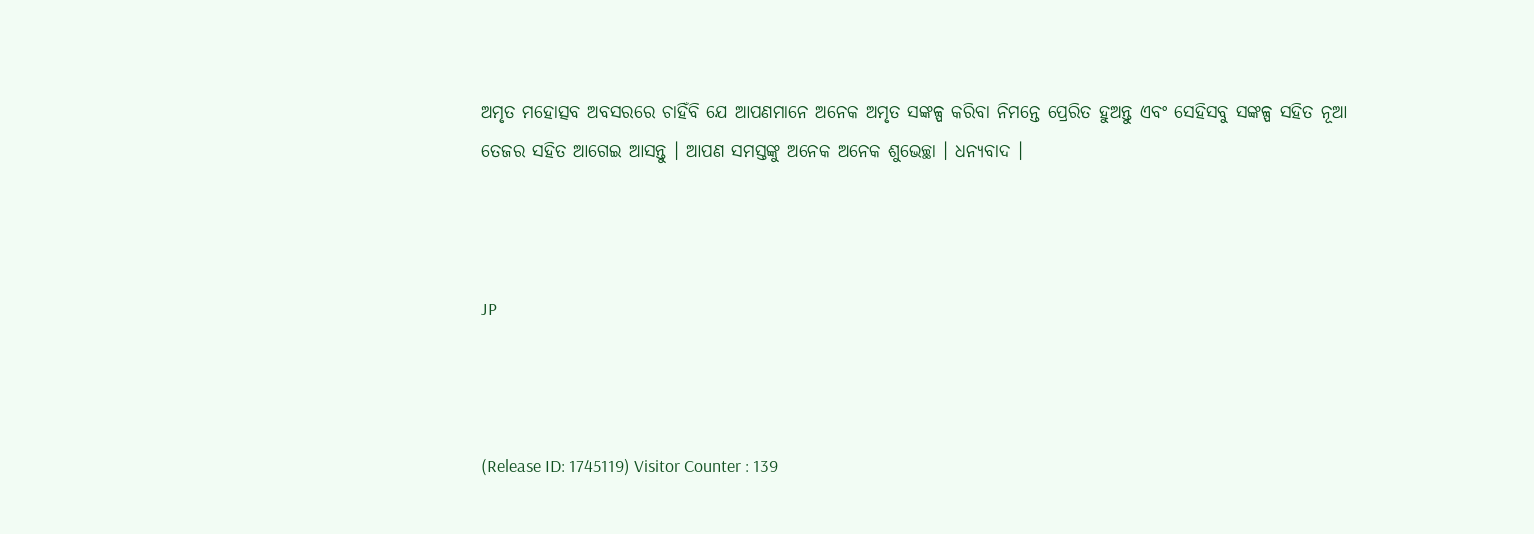ଅମୃତ ମହୋତ୍ସବ ଅବସରରେ ଚାହିଁବି ଯେ ଆପଣମାନେ ଅନେକ ଅମୃତ ସଙ୍କଳ୍ପ କରିବା ନିମନ୍ତେ ପ୍ରେରିତ ହୁଅନ୍ତୁ ଏବଂ ସେହିସବୁ ସଙ୍କଳ୍ପ ସହିତ ନୂଆ ତେଜର ସହିତ ଆଗେଇ ଆସନ୍ତୁ । ଆପଣ ସମସ୍ତଙ୍କୁ ଅନେକ ଅନେକ ଶୁଭେଚ୍ଛା । ଧନ୍ୟବାଦ ।



JP



(Release ID: 1745119) Visitor Counter : 139